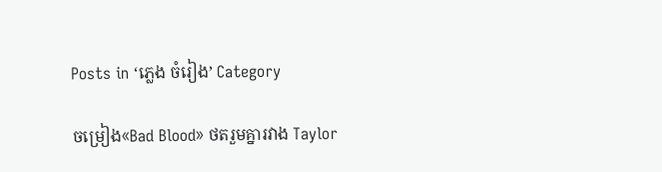Posts in ‘ភ្លេង ចំរៀង’ Category

ចម្រៀង«Bad Blood» ថតរួមគ្នារវាង Taylor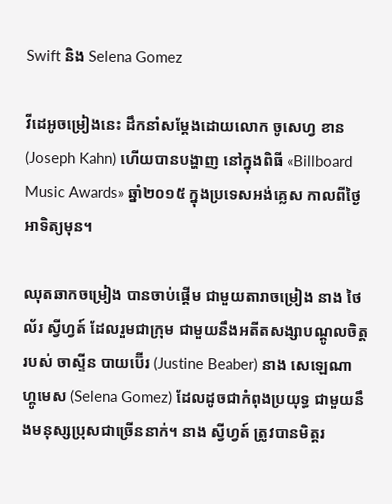Swift និង Selena Gomez

វីដេអូចម្រៀងនេះ ដឹកនាំសម្ដែងដោយលោក ចូសេហ្វ ខាន (Joseph Kahn) ហើយបានបង្ហាញ នៅក្នុងពិធី «Billboard Music Awards» ឆ្នាំ២០១៥ ក្នុងប្រទេសអង់គ្លេស កាលពីថ្ងៃអាទិត្យមុន។

ឈុតឆាកចម្រៀង បានចាប់ផ្ដើម ជាមួយតារាចម្រៀង នាង ថៃល័រ ស្វីហ្វត៍ ដែលរួមជាក្រុម ជាមួយនឹងអតីតសង្សាបណ្ដូលចិត្ត របស់ ចាស្ទីន បាយប៊ើរ (Justine Beaber) នាង សេឡេណា ហ្គូមេស (Selena Gomez) ដែលដូចជាកំពុងប្រយុទ្ធ ជាមួយនឹងមនុស្សប្រុសជាច្រើននាក់។ នាង ស្វីហ្វត៍ ត្រូវបានមិត្តរ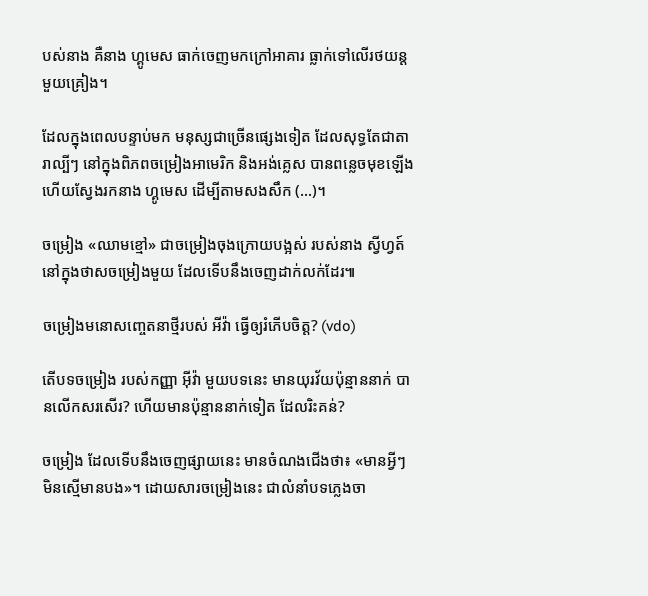បស់នាង គឺនាង ហ្គូមេស ធាក់ចេញមកក្រៅអាគារ ធ្លាក់ទៅលើរថយន្ដមួយគ្រៀង។

ដែលក្នុងពេលបន្ទាប់មក មនុស្សជាច្រើនផ្សេងទៀត ដែលសុទ្ធតែជាតារាល្បីៗ នៅក្នុងពិភពចម្រៀងអាមេរិក និងអង់គ្លេស បានពន្លេចមុខឡើង ហើយស្វែងរកនាង ហ្គូមេស ដើម្បីតាមសងសឹក (...)។

ចម្រៀង «ឈាមខ្មៅ» ជាចម្រៀងចុងក្រោយបង្អស់ របស់នាង ស្វីហ្វត៍ នៅក្នុងថាសចម្រៀងមួយ ដែលទើបនឹងចេញដាក់លក់ដែរ៕

ចម្រៀងមនោសញ្ចេតនាថ្មីរបស់ អីវ៉ា ធ្វើឲ្យរំភើបចិត្ត? (vdo)

តើបទចម្រៀង របស់កញ្ញា អ៊ីវ៉ា មួយបទនេះ មានយុរវ័យប៉ុន្មាននាក់ បានលើកសរសើរ? ហើយមានប៉ុន្មាននាក់ទៀត ដែលរិះគន់?

ចម្រៀង ដែលទើបនឹងចេញផ្សាយនេះ មានចំណងជើងថា៖ «មានអ្វីៗ មិនស្មើមានបង»។ ដោយសារចម្រៀងនេះ ជាលំនាំបទភ្លេងចា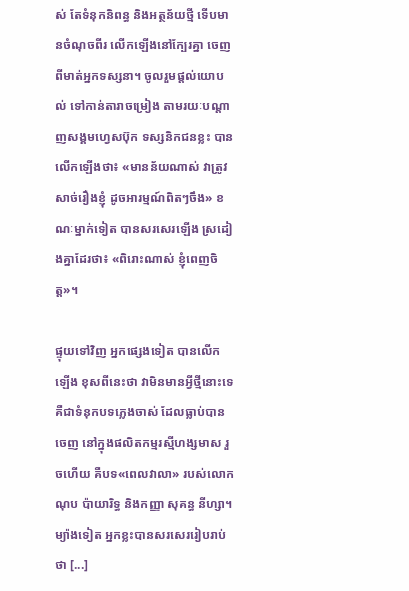ស់ តែទំនុកនិពន្ធ និងអត្ថន័យថ្មី ទើបមានចំណុចពីរ លើកឡើងនៅក្បែរគ្នា ចេញពីមាត់អ្នកទស្សនា។ ចូលរួមផ្តល់យោបល់ ទៅកាន់តារាចម្រៀង តាមរយៈបណ្តាញសង្គមហ្វេសប៊ុក ទស្សនិកជនខ្លះ បានលើកឡើងថា៖ «មានន័យណាស់ វាត្រូវសាច់រឿងខ្ញុំ ដូចអារម្មណ៍ពិតៗចឹង» ខណៈម្នាក់ទៀត បានសរសេរឡើង ស្រដៀងគ្នាដែរថា៖ «ពិរោះណាស់ ខ្ញុំពេញចិត្ត»។

ផ្ទុយទៅវិញ អ្នកផ្សេងទៀត បានលើកឡើង ខុសពីនេះថា វាមិនមានអ្វីថ្មីនោះទេ គឺជាទំនុកបទភ្លេងចាស់ ដែលធ្លាប់បានចេញ នៅក្នុងផលិតកម្មរស្មីហង្សមាស រួចហើយ គឺបទ«ពេលវាលា» របស់លោក ណុប ប៉ាយារិទ្ធ និងកញ្ញា សុគន្ធ នីហ្សា។ ម្យ៉ាងទៀត អ្នកខ្លះបានសរសេររៀបរាប់ថា [...]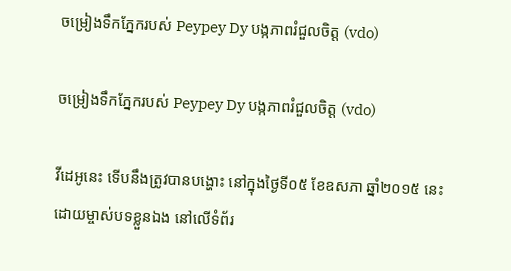ចម្រៀងទឹកភ្នែករបស់ Peypey Dy បង្កភាពរំជួលចិត្ត (vdo)

ចម្រៀងទឹកភ្នែករបស់ Peypey Dy បង្កភាពរំជួលចិត្ត (vdo)

វីដេអូនេះ ទើបនឹងត្រូវបានបង្ហោះ នៅក្នុងថ្ងៃទី០៥ ខែឧសភា ឆ្នាំ២០១៥ នេះ ដោយម្ចាស់បទខ្លួនឯង នៅលើទំព័រ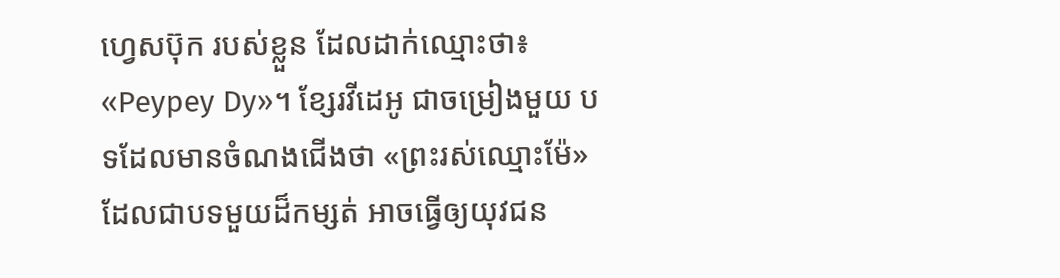ហ្វេសប៊ុក របស់ខ្លួន ដែលដាក់ឈ្មោះថា៖ «Peypey Dy»។ ខ្សែរវីដេអូ ជាចម្រៀងមួយ បទដែលមានចំណងជើងថា «ព្រះរស់ឈ្មោះម៉ែ» ដែលជាបទមួយដ៏កម្សត់ អាចធ្វើឲ្យយុវជន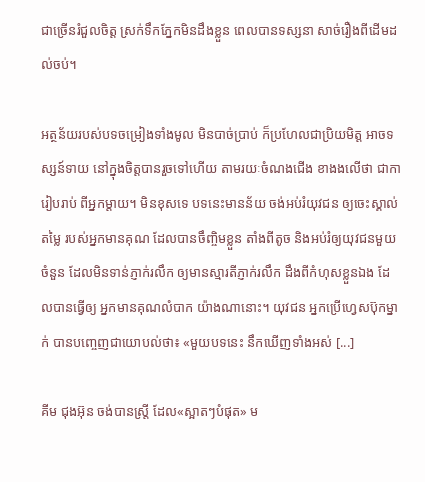ជាច្រើនរំជួលចិត្ត ស្រក់ទឹកភ្នែកមិនដឹងខ្លួន ពេលបានទស្សនា សាច់រឿងពីដើមដល់ចប់។

អត្ថន័យរបស់បទចម្រៀងទាំងមូល មិនបាច់ប្រាប់ ក៏ប្រហែលជាប្រិយមិត្ត អាចទស្សន៍ទាយ នៅក្នុងចិត្តបានរួចទៅហើយ តាមរយៈចំណងជើង ខាងងលើថា ជាការៀបរាប់ ពីអ្នកម្តាយ។ មិនខុសទេ បទនេះមានន័យ ចង់អប់រំយុវជន ឲ្យចេះស្គាល់តម្លៃ របស់អ្នកមានគុណ ដែលបានចឹញ្ចិមខ្លួន តាំងពីតូច និងអប់រំឲ្យយុវជនមួយចំនួន ដែលមិនទាន់ភ្ញាក់រលឹក ឲ្យមានស្មារតីភ្ញាក់រលឹក ដឹងពីកំហុសខ្លួនឯង ដែលបានធ្វើឲ្យ អ្នកមានគុណលំបាក យ៉ាងណានោះ។ យុវជន អ្នកប្រើហ្វេសប៊ុកម្នាក់ បានបញ្ចេញជាយោបល់ថា៖ «មួយបទនេះ នឹកឃើញទាំងអស់ [...]

គីម ជុងអ៊ុន ចង់បានស្ត្រី ដែល«ស្អាតៗបំផុត» ម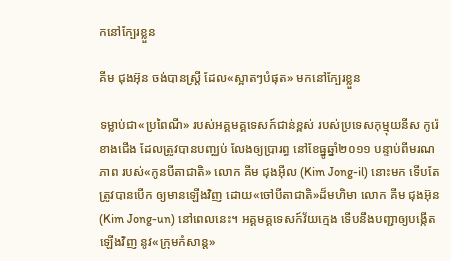កនៅក្បែរខ្លួន

គីម ជុងអ៊ុន ចង់បានស្ត្រី ដែល«ស្អាតៗបំផុត» មកនៅក្បែរខ្លួន

ទម្លាប់ជា«ប្រពៃណី» របស់អគ្គមគ្គទេសក៍ជាន់ខ្ពស់ របស់ប្រទេសកុម្មុយនីស កូរ៉េខាងជើង ដែលត្រូវបានបញ្ឈប់ លែងឲ្យប្រារព្ធ នៅខែធ្នូឆ្នាំ២០១១ បន្ទាប់ពីមរណភាព របស់«កូនបីតាជាតិ» លោក គីម ជុងអ៊ីល (Kim Jong-il) នោះមក ទើបតែត្រូវបានបើក ឲ្យមានឡើងវិញ ដោយ«ចៅបីតាជាតិ»ដ៏មហិមា លោក គីម ជុងអ៊ុន (Kim Jong-un) នៅពេលនេះ។ អគ្គមគ្គទេសក៍វ័យក្មេង ទើបនឹងបញ្ជាឲ្យបង្កើតឡើងវិញ នូវ«ក្រុមកំសាន្ដ»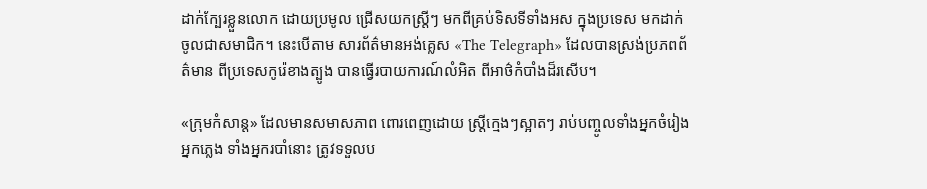ដាក់ក្បែរខ្លួនលោក ដោយប្រមូល ជ្រើសយកស្ត្រីៗ មកពីគ្រប់ទិសទីទាំងអស ក្នុងប្រទេស មកដាក់ចូលជាសមាជិក។ នេះបើតាម សារព័ត៌មានអង់គ្លេស «The Telegraph» ដែលបានស្រង់ប្រភពព័ត៌មាន ពីប្រទេសកូរ៉េខាងត្បូង បានធ្វើរបាយការណ៍លំអិត ពីអាថ៌កំបាំងដ៏រសើប។

«ក្រុមកំសាន្ដ» ដែលមានសមាសភាព ពោរពេញដោយ ស្ត្រីក្មេងៗស្អាតៗ រាប់បញ្ចូលទាំងអ្នកចំរៀង អ្នកភ្លេង ទាំងអ្នករបាំនោះ ត្រូវទទួលប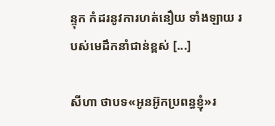ន្ទុក កំដរនូវការហត់នឿយ ទាំងឡាយ របស់មេដឹកនាំជាន់ខ្ពស់ [...]

សីហា ថាបទ«អូនអ៊ូកប្រពន្ធខ្ញុំ»រ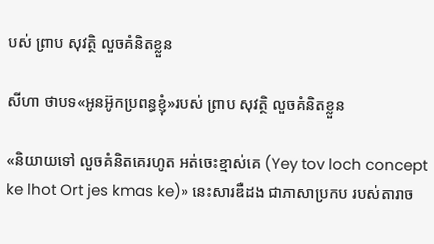បស់ ព្រាប សុវត្ថិ លួចគំនិតខ្លួន

សីហា ថាបទ«អូនអ៊ូកប្រពន្ធខ្ញុំ»របស់ ព្រាប សុវត្ថិ លួចគំនិតខ្លួន

«និយាយទៅ លួចគំនិតគេរហូត អត់ចេះខ្មាស់គេ (Yey tov loch concept ke lhot Ort jes kmas ke)» នេះសារឌឺដង ជាភាសាប្រកប របស់តារាច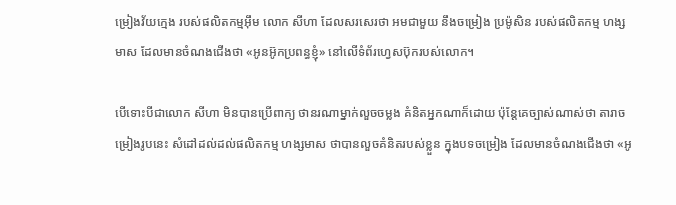ម្រៀងវ័យក្មេង របស់ផលិតកម្មអ៊ឹម លោក សីហា ដែលសរសេរថា អមជាមួយ នឹងចម្រៀង ប្រម៉ូសិន របស់ផលិតកម្ម ហង្សមាស ដែលមានចំណងជើងថា «អូនអ៊ូកប្រពន្ធខ្ញុំ» នៅលើទំព័រហ្វេសប៊ុករបស់លោក។

បើទោះបីជាលោក សីហា មិនបានប្រើពាក្យ ថានរណាម្នាក់លួចចម្លង គំនិតអ្នកណាក៏ដោយ ប៉ុន្តែគេច្បាស់ណាស់ថា តារាចម្រៀងរូបនេះ សំដៅដល់ដល់ផលិតកម្ម ហង្សមាស ថាបានលួចគំនិតរបស់ខ្លួន ក្នុងបទចម្រៀង ដែលមានចំណងជើងថា «អូ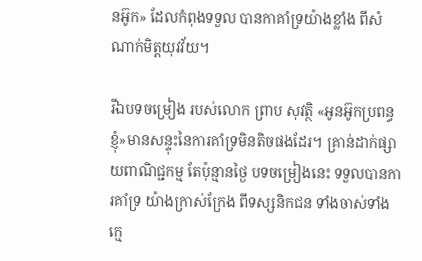នអ៊ូក» ដែលកំពុងទទួល បានកាគាំទ្រយ៉ាងខ្លាំង ពីសំណាក់មិត្តយុវវ័យ។

រីឯបទចម្រៀង របស់លោក ព្រាប សុវត្ថិ «អូនអ៊ូកប្រពន្ធខ្ញុំ»មានសន្ទុះនៃការគាំទ្រមិនតិចផងដែរ។ គ្រាន់ដាក់ផ្សាយពាណិជ្ជកម្ម តែប៉ុន្មានថ្ងៃ បទចម្រៀងនេះ ទទួលបានការគាំទ្រ យ៉ាងក្រាស់ក្រែង ពីទស្សនិកជន ទាំងចាស់ទាំងក្មេ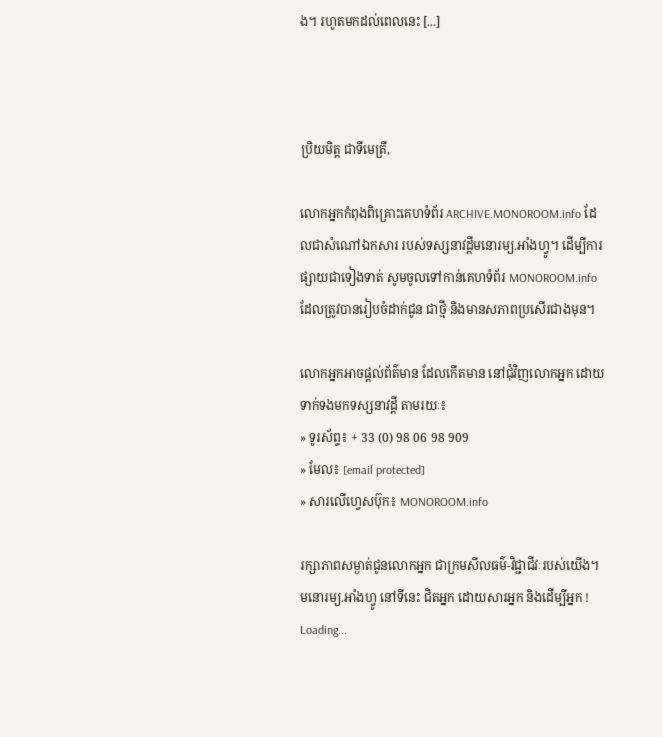ង។ រហូតមកដល់ពេលនេះ [...]



ប្រិយមិត្ត ជាទីមេត្រី,

លោកអ្នកកំពុងពិគ្រោះគេហទំព័រ ARCHIVE.MONOROOM.info ដែលជាសំណៅឯកសារ របស់ទស្សនាវដ្ដីមនោរម្យ.អាំងហ្វូ។ ដើម្បីការផ្សាយជាទៀងទាត់ សូមចូលទៅកាន់គេហទំព័រ MONOROOM.info ដែលត្រូវបានរៀបចំដាក់ជូន ជាថ្មី និងមានសភាពប្រសើរជាងមុន។

លោកអ្នកអាចផ្ដល់ព័ត៌មាន ដែលកើតមាន នៅជុំវិញលោកអ្នក ដោយទាក់ទងមកទស្សនាវដ្ដី តាមរយៈ៖
» ទូរស័ព្ទ៖ + 33 (0) 98 06 98 909
» មែល៖ [email protected]
» សារលើហ្វេសប៊ុក៖ MONOROOM.info

រក្សាភាពសម្ងាត់ជូនលោកអ្នក ជាក្រមសីលធម៌-វិជ្ជាជីវៈរបស់យើង។ មនោរម្យ.អាំងហ្វូ នៅទីនេះ ជិតអ្នក ដោយសារអ្នក និងដើម្បីអ្នក !
Loading...